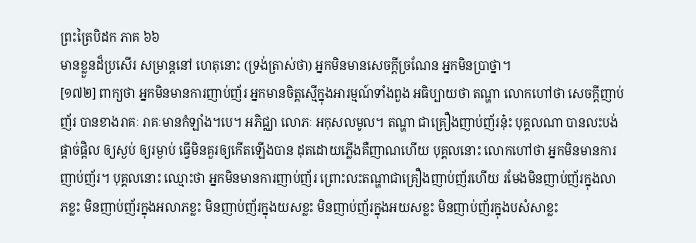ព្រះត្រៃបិដក ភាគ ៦៦
មានខ្លួនដ៏ប្រសើរ សម្រាន្តនៅ ហេតុនោះ (ទ្រង់ត្រាស់ថា) អ្នកមិនមានសេចក្តីច្រណែន អ្នកមិនប្រាថ្នា។
[១៧២] ពាក្យថា អ្នកមិនមានការញាប់ញ័រ អ្នកមានចិត្តស្មើក្នុងអារម្មណ៍ទាំងពួង អធិប្បាយថា តណ្ហា លោកហៅថា សេចក្តីញាប់ញ័រ បានខាងរាគៈ រាគៈមានកំឡាំង។បេ។ អភិជ្ឈា លោភៈ អកុសលមូល។ តណ្ហា ជាគ្រឿងញាប់ញ័រនុ៎ះ បុគ្គលណា បានលះបង់ ផ្តាច់ផ្តិល ឲ្យស្ងប់ ឲ្យរម្ងាប់ ធ្វើមិនគួរឲ្យកើតឡើងបាន ដុតដោយភ្លើងគឺញាណហើយ បុគ្គលនោះ លោកហៅថា អ្នកមិនមានការញាប់ញ័រ។ បុគ្គលនោះ ឈ្មោះថា អ្នកមិនមានការញាប់ញ័រ ព្រោះលះតណ្ហាជាគ្រឿងញាប់ញ័រហើយ រមែងមិនញាប់ញ័រក្នុងលាភខ្លះ មិនញាប់ញ័រក្នុងអលាភខ្លះ មិនញាប់ញ័រក្នុងយសខ្លះ មិនញាប់ញ័រក្នុងអយសខ្លះ មិនញាប់ញ័រក្នុងបសំសាខ្លះ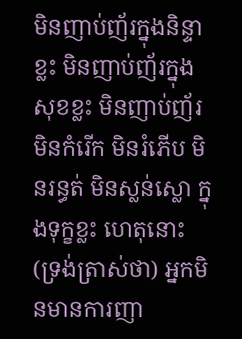មិនញាប់ញ័រក្នុងនិន្ទាខ្លះ មិនញាប់ញ័រក្នុងសុខខ្លះ មិនញាប់ញ័រ មិនកំរើក មិនរំភើប មិនរន្ធត់ មិនស្លន់ស្លោ ក្នុងទុក្ខខ្លះ ហេតុនោះ (ទ្រង់ត្រាស់ថា) អ្នកមិនមានការញា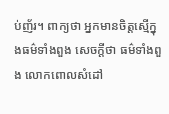ប់ញ័រ។ ពាក្យថា អ្នកមានចិត្តស្មើក្នុងធម៌ទាំងពួង សេចក្តីថា ធម៌ទាំងពួង លោកពោលសំដៅ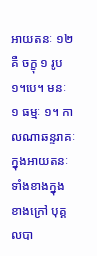អាយតនៈ ១២ គឺ ចក្ខុ ១ រូប ១។បេ។ មនៈ ១ ធម្មៈ ១។ កាលណាឆន្ទរាគៈ ក្នុងអាយតនៈទាំងខាងក្នុង ខាងក្រៅ បុគ្គលបា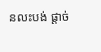នលះបង់ ផ្តាច់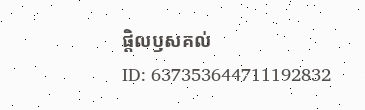ផ្តិលឫសគល់
ID: 637353644711192832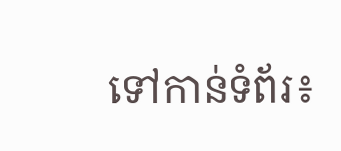ទៅកាន់ទំព័រ៖